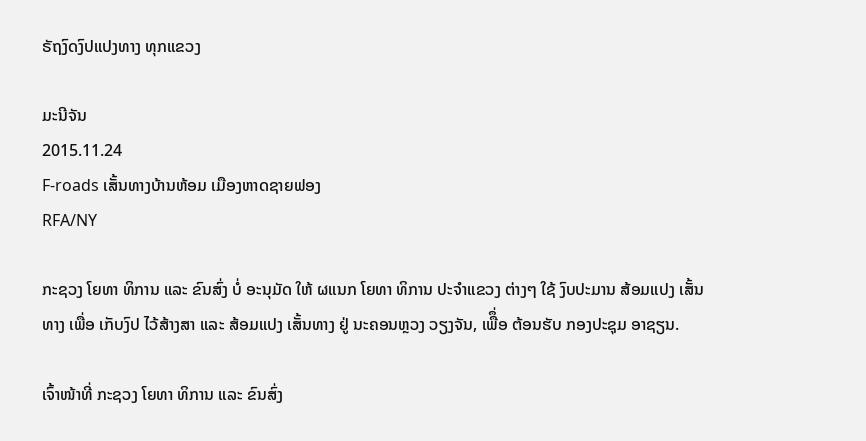ຣັຖງົດງົປແປງທາງ ທຸກແຂວງ

ມະນີຈັນ
2015.11.24
F-roads ເສັ້ນທາງບ້ານຫ້ອມ ເມືອງຫາດຊາຍຟອງ
RFA/NY

ກະຊວງ ໂຍທາ ທິການ ແລະ ຂົນສົ່ງ ບໍ່ ອະນຸມັດ ໃຫ້ ຜແນກ ໂຍທາ ທິການ ປະຈໍາແຂວງ ຕ່າງໆ ໃຊ້ ງົບປະມານ ສ້ອມແປງ ເສັ້ນ ທາງ ເພື່ອ ເກັບງົປ ໄວ້ສ້າງສາ ແລະ ສ້ອມແປງ ເສັ້ນທາງ ຢູ່ ນະຄອນຫຼວງ ວຽງຈັນ, ເພືຶ່ອ ຕ້ອນຮັບ ກອງປະຊຸມ ອາຊຽນ.

ເຈົ້າໜ້າທີ່ ກະຊວງ ໂຍທາ ທິການ ແລະ ຂົນສົ່ງ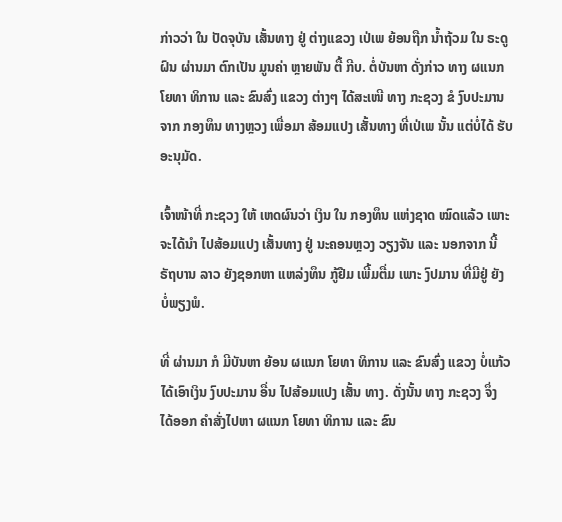ກ່າວວ່າ ໃນ ປັດຈຸບັນ ເສັ້ນທາງ ຢູ່ ຕ່າງແຂວງ ເປ່ເພ ຍ້ອນຖືກ ນໍ້າຖ້ວມ ໃນ ຣະດູຝົນ ຜ່ານມາ ຕົກເປັນ ມູນຄ່າ ຫຼາຍພັນ ຕື້ ກີບ. ຕໍ່ບັນຫາ ດັ່ງກ່າວ ທາງ ຜແນກ ໂຍທາ ທິການ ແລະ ຂົນສົ່ງ ແຂວງ ຕ່າງໆ ໄດ້ສະເໜີ ທາງ ກະຊວງ ຂໍ ງົບປະມານ ຈາກ ກອງທຶນ ທາງຫຼວງ ເພື່ອມາ ສ້ອມແປງ ເສັ້ນທາງ ທີ່ເປ່ເພ ນັ້ນ ແຕ່ບໍ່ໄດ້ ຮັບ ອະນຸມັດ.

ເຈົ້າໜ້າທີ່ ກະຊວງ ໃຫ້ ເຫດຜົນວ່າ ເງິນ ໃນ ກອງທຶນ ແຫ່ງຊາດ ໝົດແລ້ວ ເພາະ ຈະໄດ້ນໍາ ໄປສ້ອມແປງ ເສັ້ນທາງ ຢູ່ ນະຄອນຫຼວງ ວຽງຈັນ ແລະ ນອກຈາກ ນີ້ ຣັຖບານ ລາວ ຍັງຊອກຫາ ແຫລ່ງທຶນ ກູ້ຢືມ ເພີ້ມຕື່ມ ເພາະ ງົປມານ ທີ່ມີຢູ່ ຍັງ ບໍ່ພຽງພໍ.

ທີ່ ຜ່ານມາ ກໍ ມີບັນຫາ ຍ້ອນ ຜແນກ ໂຍທາ ທິການ ແລະ ຂົນສົ່ງ ແຂວງ ບໍ່ແກ້ວ ໄດ້ເອົາເງິນ ງົບປະມານ ອື່ນ ໄປສ້ອມແປງ ເສັ້ນ ທາງ. ດັ່ງນັ້ນ ທາງ ກະຊວງ ຈຶ່ງ ໄດ້ອອກ ຄໍາສັ່ງໄປຫາ ຜແນກ ໂຍທາ ທິການ ແລະ ຂົນ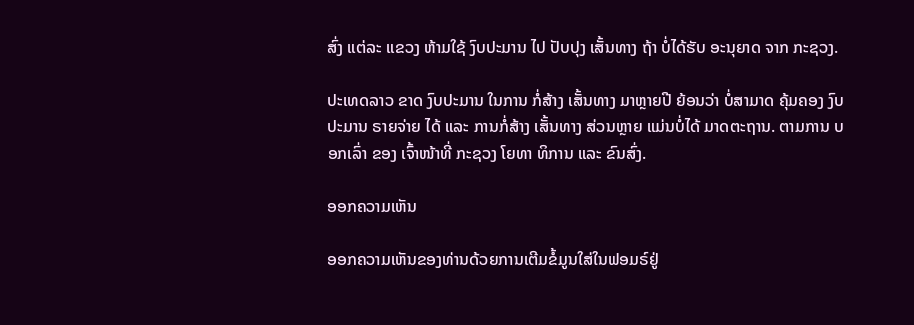ສົ່ງ ແຕ່ລະ ແຂວງ ຫ້າມໃຊ້ ງົບປະມານ ໄປ ປັບປຸງ ເສັ້ນທາງ ຖ້າ ບໍ່ໄດ້ຮັບ ອະນຸຍາດ ຈາກ ກະຊວງ.

ປະເທດລາວ ຂາດ ງົບປະມານ ໃນການ ກໍ່ສ້າງ ເສັ້ນທາງ ມາຫຼາຍປີ ຍ້ອນວ່າ ບໍ່ສາມາດ ຄຸ້ມຄອງ ງົບປະມານ ຣາຍຈ່າຍ ໄດ້ ແລະ ການກໍ່ສ້າງ ເສັ້ນທາງ ສ່ວນຫຼາຍ ແມ່ນບໍ່ໄດ້ ມາດຕະຖານ. ຕາມການ ບອກເລົ່າ ຂອງ ເຈົ້າໜ້າທີ່ ກະຊວງ ໂຍທາ ທິການ ແລະ ຂົນສົ່ງ.

ອອກຄວາມເຫັນ

ອອກຄວາມເຫັນຂອງທ່ານດ້ວຍການເຕີມຂໍ້ມູນໃສ່ໃນຟອມຣ໌ຢູ່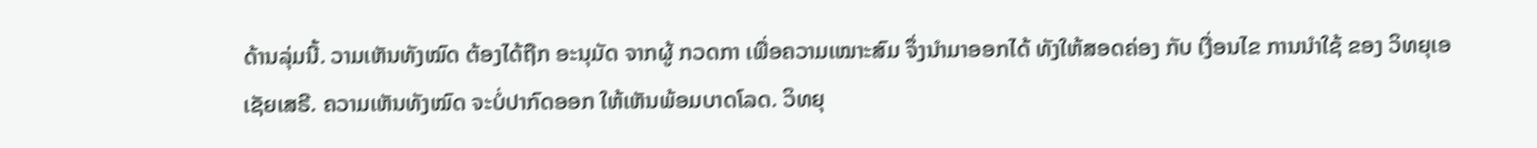ດ້ານລຸ່ມນີ້. ວາມເຫັນທັງໝົດ ຕ້ອງໄດ້ຖືກ ອະນຸມັດ ຈາກຜູ້ ກວດກາ ເພື່ອຄວາມເໝາະສົມ ຈຶ່ງນໍາມາອອກໄດ້ ທັງໃຫ້ສອດຄ່ອງ ກັບ ເງື່ອນໄຂ ການນຳໃຊ້ ຂອງ ວິທຍຸເອເຊັຍເສຣີ. ຄວາມເຫັນທັງໝົດ ຈະບໍ່ປາກົດອອກ ໃຫ້ເຫັນພ້ອມບາດໂລດ. ວິທຍຸ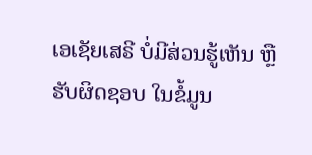ເອເຊັຍເສຣີ ບໍ່ມີສ່ວນຮູ້ເຫັນ ຫຼືຮັບຜິດຊອບ ໃນຂໍ້ມູນ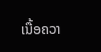ເນື້ອຄວາ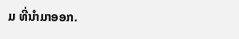ມ ທີ່ນໍາມາອອກ.